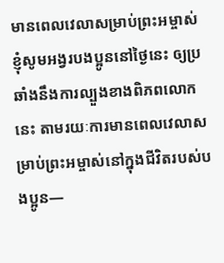មានពេលវេលាសម្រាប់ព្រះអម្ចាស់
ខ្ញុំសូមអង្វរបងប្អូននៅថ្ងៃនេះ ឲ្យប្រឆាំងនឹងការល្បួងខាងពិភពលោកនេះ តាមរយៈការមានពេលវេលាសម្រាប់ព្រះអម្ចាស់នៅក្នុងជីវិតរបស់បងប្អូន—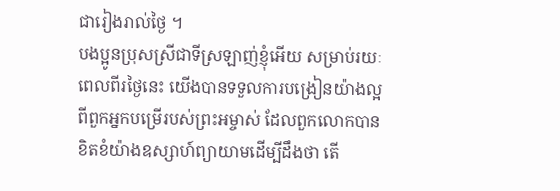ជារៀងរាល់ថ្ងៃ ។
បងប្អូនប្រុសស្រីជាទីស្រឡាញ់ខ្ញុំអើយ សម្រាប់រយៈពេលពីរថ្ងៃនេះ យើងបានទទួលការបង្រៀនយ៉ាងល្អពីពួកអ្នកបម្រើរបស់ព្រះអម្ចាស់ ដែលពួកលោកបានខិតខំយ៉ាងឧស្សាហ៍ព្យាយាមដើម្បីដឹងថា តើ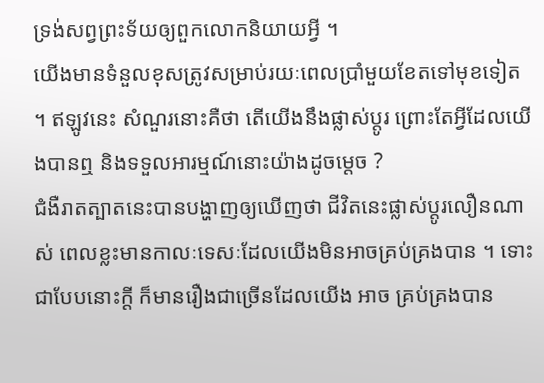ទ្រង់សព្វព្រះទ័យឲ្យពួកលោកនិយាយអ្វី ។
យើងមានទំនួលខុសត្រូវសម្រាប់រយៈពេលប្រាំមួយខែតទៅមុខទៀត ។ ឥឡូវនេះ សំណួរនោះគឺថា តើយើងនឹងផ្លាស់ប្តូរ ព្រោះតែអ្វីដែលយើងបានឮ និងទទួលអារម្មណ៍នោះយ៉ាងដូចម្តេច ?
ជំងឺរាតត្បាតនេះបានបង្ហាញឲ្យឃើញថា ជីវិតនេះផ្លាស់ប្តូរលឿនណាស់ ពេលខ្លះមានកាលៈទេសៈដែលយើងមិនអាចគ្រប់គ្រងបាន ។ ទោះជាបែបនោះក្តី ក៏មានរឿងជាច្រើនដែលយើង អាច គ្រប់គ្រងបាន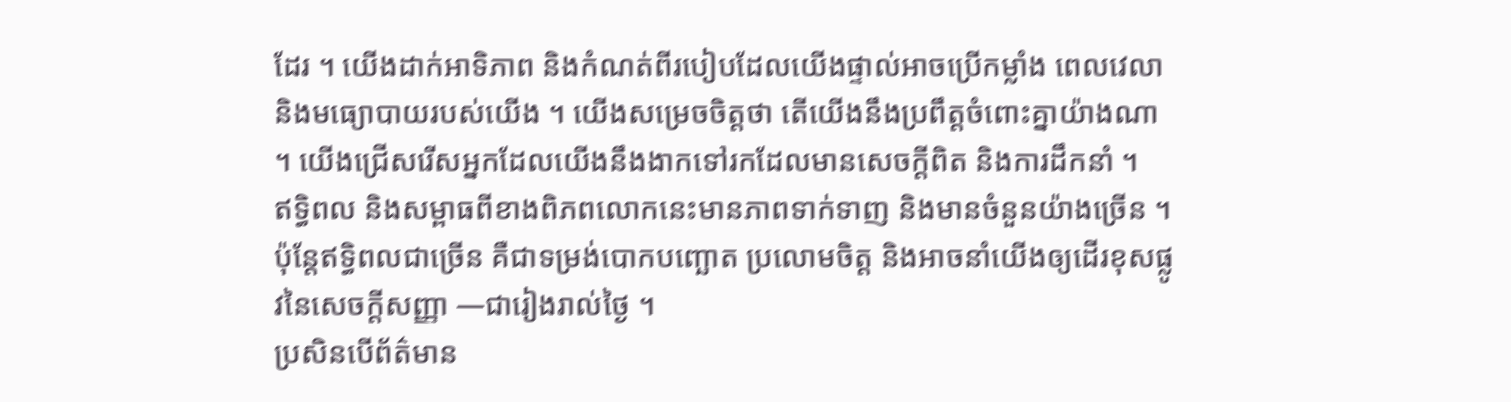ដែរ ។ យើងដាក់អាទិភាព និងកំណត់ពីរបៀបដែលយើងផ្ទាល់អាចប្រើកម្លាំង ពេលវេលា និងមធ្យោបាយរបស់យើង ។ យើងសម្រេចចិត្តថា តើយើងនឹងប្រពឹត្តចំពោះគ្នាយ៉ាងណា ។ យើងជ្រើសរើសអ្នកដែលយើងនឹងងាកទៅរកដែលមានសេចក្តីពិត និងការដឹកនាំ ។
ឥទ្ធិពល និងសម្ពាធពីខាងពិភពលោកនេះមានភាពទាក់ទាញ និងមានចំនួនយ៉ាងច្រើន ។ ប៉ុន្តែឥទ្ធិពលជាច្រើន គឺជាទម្រង់បោកបញ្ឆោត ប្រលោមចិត្ត និងអាចនាំយើងឲ្យដើរខុសផ្លូវនៃសេចក្តីសញ្ញា —ជារៀងរាល់ថ្ងៃ ។
ប្រសិនបើព័ត៌មាន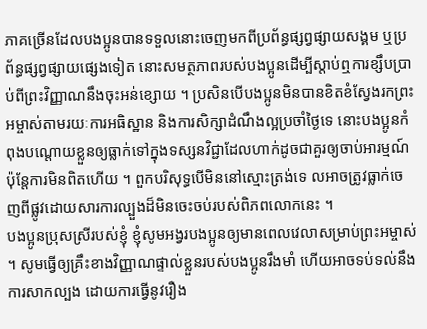ភាគច្រើនដែលបងប្អូនបានទទួលនោះចេញមកពីប្រព័ន្ធផ្សព្វផ្សាយសង្គម ឬប្រព័ន្ធផ្សព្វផ្សាយផ្សេងទៀត នោះសមត្ថភាពរបស់បងប្អូនដើម្បីស្តាប់ឮការខ្សឹបប្រាប់ពីព្រះវិញ្ញាណនឹងចុះអន់ខ្សោយ ។ ប្រសិនបើបងប្អូនមិនបានខិតខំស្វែងរកព្រះអម្ចាស់តាមរយៈការអធិស្ឋាន និងការសិក្សាដំណឹងល្អប្រចាំថ្ងៃទេ នោះបងប្អូនកំពុងបណ្តោយខ្លួនឲ្យធ្លាក់ទៅក្នុងទស្សនវិជ្ជាដែលហាក់ដូចជាគួរឲ្យចាប់អារម្មណ៍ ប៉ុន្តែការមិនពិតហើយ ។ ពួកបរិសុទ្ធបើមិននៅស្មោះត្រង់ទេ លអាចត្រូវធ្លាក់ចេញពីផ្លូវដោយសារការល្បួងដ៏មិនចេះចប់របស់ពិភពលោកនេះ ។
បងប្អូនប្រុសស្រីរបស់ខ្ញុំ ខ្ញុំសូមអង្វរបងប្អូនឲ្យមានពេលវេលាសម្រាប់ព្រះអម្ចាស់ ។ សូមធ្វើឲ្យគ្រឹះខាងវិញ្ញាណផ្ទាល់ខ្លួនរបស់បងប្អូនរឹងមាំ ហើយអាចទប់ទល់នឹងការសាកល្បង ដោយការធ្វើនូវរឿង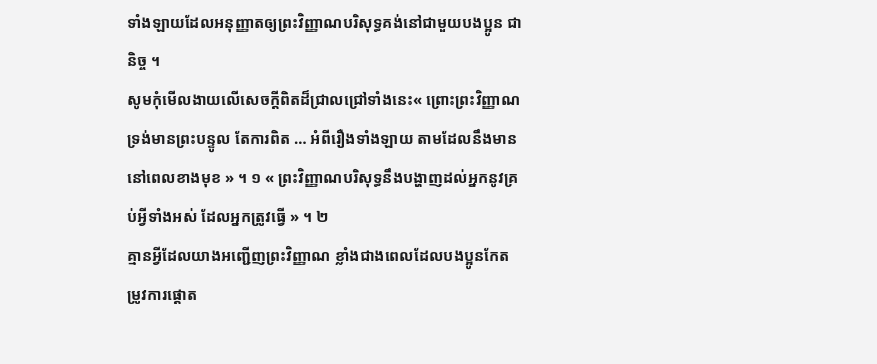ទាំងឡាយដែលអនុញ្ញាតឲ្យព្រះវិញ្ញាណបរិសុទ្ធគង់នៅជាមួយបងប្អូន ជានិច្ច ។
សូមកុំមើលងាយលើសេចក្តីពិតដ៏ជ្រាលជ្រៅទាំងនេះ« ព្រោះព្រះវិញ្ញាណ ទ្រង់មានព្រះបន្ទូល តែការពិត … អំពីរឿងទាំងឡាយ តាមដែលនឹងមាន នៅពេលខាងមុខ » ។ ១ « ព្រះវិញ្ញាណបរិសុទ្ធនឹងបង្ហាញដល់អ្នកនូវគ្រប់អ្វីទាំងអស់ ដែលអ្នកត្រូវធ្វើ » ។ ២
គ្មានអ្វីដែលយាងអញ្ជើញព្រះវិញ្ញាណ ខ្លាំងជាងពេលដែលបងប្អូនកែតម្រូវការផ្តោត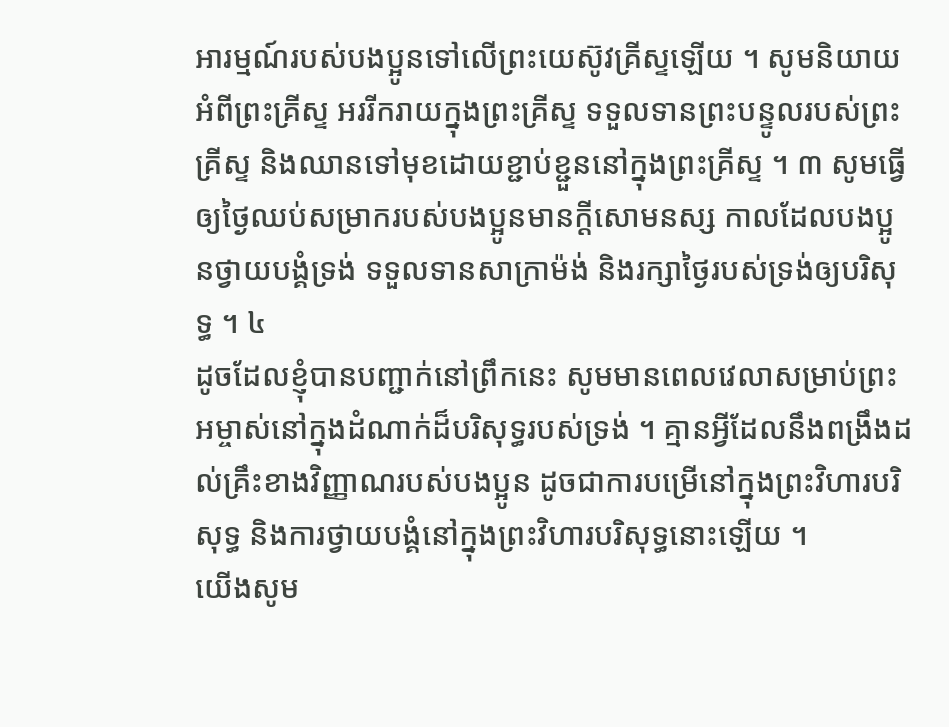អារម្មណ៍របស់បងប្អូនទៅលើព្រះយេស៊ូវគ្រីស្ទឡើយ ។ សូមនិយាយអំពីព្រះគ្រីស្ទ អររីករាយក្នុងព្រះគ្រីស្ទ ទទួលទានព្រះបន្ទូលរបស់ព្រះគ្រីស្ទ និងឈានទៅមុខដោយខ្ជាប់ខ្ជួននៅក្នុងព្រះគ្រីស្ទ ។ ៣ សូមធ្វើឲ្យថ្ងៃឈប់សម្រាករបស់បងប្អូនមានក្ដីសោមនស្ស កាលដែលបងប្អូនថ្វាយបង្គំទ្រង់ ទទួលទានសាក្រាម៉ង់ និងរក្សាថ្ងៃរបស់ទ្រង់ឲ្យបរិសុទ្ធ ។ ៤
ដូចដែលខ្ញុំបានបញ្ជាក់នៅព្រឹកនេះ សូមមានពេលវេលាសម្រាប់ព្រះអម្ចាស់នៅក្នុងដំណាក់ដ៏បរិសុទ្ធរបស់ទ្រង់ ។ គ្មានអ្វីដែលនឹងពង្រឹងដល់គ្រឹះខាងវិញ្ញាណរបស់បងប្អូន ដូចជាការបម្រើនៅក្នុងព្រះវិហារបរិសុទ្ធ និងការថ្វាយបង្គំនៅក្នុងព្រះវិហារបរិសុទ្ធនោះឡើយ ។
យើងសូម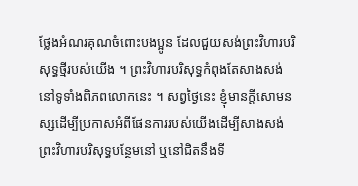ថ្លែងអំណរគុណចំពោះបងប្អូន ដែលជួយសង់ព្រះវិហារបរិសុទ្ធថ្មីរបស់យើង ។ ព្រះវិហារបរិសុទ្ធកំពុងតែសាងសង់នៅទូទាំងពិភពលោកនេះ ។ សព្វថ្ងៃនេះ ខ្ញុំមានក្ដីសោមនស្សដើម្បីប្រកាសអំពីផែនការរបស់យើងដើម្បីសាងសង់ព្រះវិហារបរិសុទ្ធបន្ថែមនៅ ឬនៅជិតនឹងទី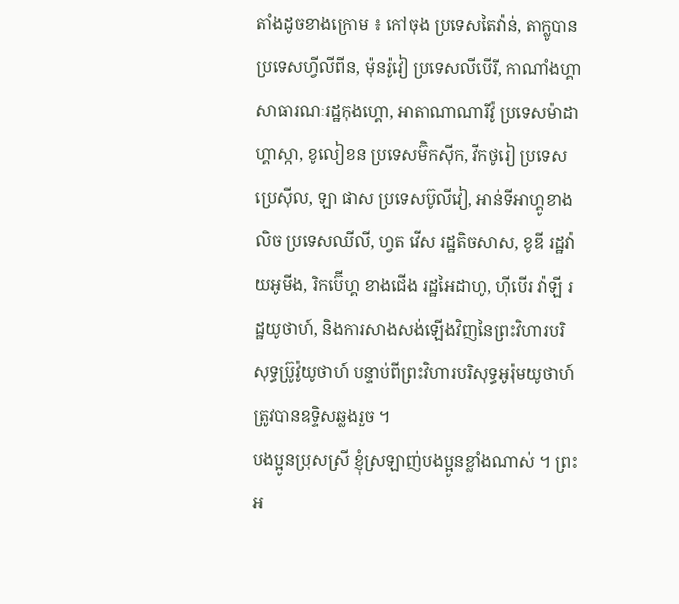តាំងដូចខាងក្រោម ៖ កៅចុង ប្រទេសតៃវ៉ាន់, តាក្លូបាន ប្រទេសហ្វីលីពីន, ម៉ុនរ៉ូវៀ ប្រទេសលីបើរី, កាណាំងហ្គា សាធារណៈរដ្ឋកុងហ្គោ, អាតាណាណារីវ៉ូ ប្រទេសម៉ាដាហ្គាស្កា, ខូលៀខន ប្រទេសម៊ិកស៊ីក, វីកថូរៀ ប្រទេសប្រេស៊ីល, ឡា ផាស ប្រទេសប៊ូលីវៀ, អាន់ទីអាហ្គូខាងលិច ប្រទេសឈីលី, ហ្វត វើស រដ្ឋតិចសាស, ខូឌី រដ្ឋវ៉ាយអូមីង, រិកប៊ើហ្គ ខាងជើង រដ្ឋអៃដាហូ, ហ៊ីបើរ វ៉ាឡី រដ្ឋយូថាហ៍, និងការសាងសង់ឡើងវិញនៃព្រះវិហារបរិសុទ្ធប្រ៊ូវ៉ូយូថាហ៍ បន្ទាប់ពីព្រះវិហារបរិសុទ្ធអូរ៉ុមយូថាហ៍ ត្រូវបានឧទ្ទិសឆ្លងរួច ។
បងប្អូនប្រុសស្រី ខ្ញុំស្រឡាញ់បងប្អូនខ្លាំងណាស់ ។ ព្រះអ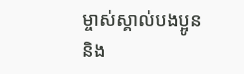ម្ចាស់ស្គាល់បងប្អូន និង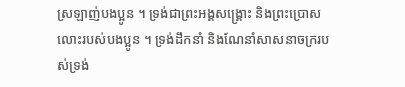ស្រឡាញ់បងប្អូន ។ ទ្រង់ជាព្រះអង្គសង្រ្គោះ និងព្រះប្រោសលោះរបស់បងប្អូន ។ ទ្រង់ដឹកនាំ និងណែនាំសាសនាចក្ររបស់ទ្រង់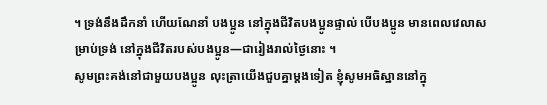។ ទ្រង់នឹងដឹកនាំ ហើយណែនាំ បងប្អូន នៅក្នុងជីវិតបងប្អូនផ្ទាល់ បើបងប្អូន មានពេលវេលាសម្រាប់ទ្រង់ នៅក្នុងជីវិតរបស់បងប្អូន—ជារៀងរាល់ថ្ងៃនោះ ។
សូមព្រះគង់នៅជាមួយបងប្អូន លុះត្រាយើងជួបគ្នាម្តងទៀត ខ្ញុំសូមអធិស្ឋាននៅក្នុ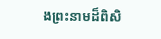ងព្រះនាមដ៏ពិសិ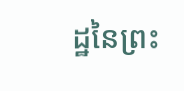ដ្ឋនៃព្រះ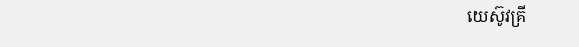យេស៊ូវគ្រី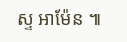ស្ទ អាម៉ែន ៕